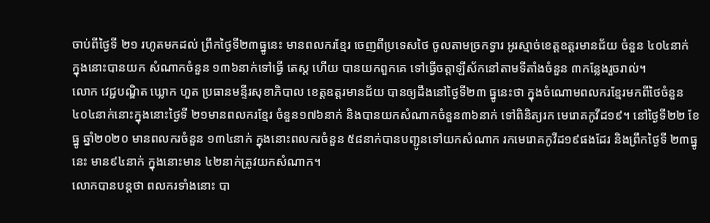ចាប់ពីថ្ងៃទី ២១ រហូតមកដល់ ព្រឹកថ្ងៃទី២៣ធ្នូនេះ មានពលករខ្មែរ ចេញពីប្រទេសថៃ ចូលតាមច្រកទ្វារ អូរស្មាច់ខេត្តឧត្តរមានជ័យ ចំនួន ៤០៤នាក់ ក្នុងនោះបានយក សំណាកចំនួន ១៣៦នាក់ទៅធ្វើ តេស្ត ហើយ បានយកពួកគេ ទៅធ្វើចត្តាឡីស័កនៅតាមទីតាំងចំនួន ៣កន្លែងរួចរាល់។
លោក វេជ្ជបណ្ឌិត ឃ្លោក ហួត ប្រធានមន្ទីរសុខាភិបាល ខេត្តឧត្តរមានជ័យ បានឲ្យដឹងនៅថ្ងៃទី២៣ ធ្នូនេះថា ក្នុងចំណោមពលករខ្មែរមកពីថៃចំនួន ៤០៤នាក់នោះក្នុងនោះថ្ងៃទី ២១មានពលករខ្មែរ ចំនួន១៧៦នាក់ និងបានយកសំណាកចំនួន៣៦នាក់ ទៅពិនិត្យរក មេរោគកូវីដ១៩។ នៅថ្ងៃទី២២ ខែធ្នូ ឆ្នាំ២០២០ មានពលករចំនួន ១៣៤នាក់ ក្នុងនោះពលករចំនួន ៥៨នាក់បានបញ្ជូនទៅយកសំណាក រកមេរោគកូវីដ១៩ផងដែរ និងព្រឹកថ្ងៃទី ២៣ធ្នូនេះ មាន៩៤នាក់ ក្នុងនោះមាន ៤២នាក់ត្រូវយកសំណាក។
លោកបានបន្តថា ពលករទាំងនោះ បា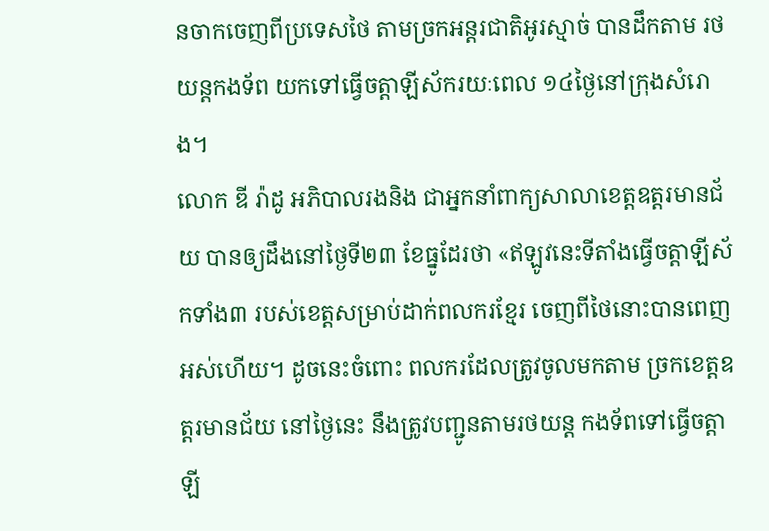នចាកចេញពីប្រទេសថៃ តាមច្រកអន្តរជាតិអូរស្មាច់ បានដឹកតាម រថយន្តកងទ័ព យកទៅធ្វើចត្តាឡីស័ករយៈពេល ១៤ថ្ងៃនៅក្រុងសំរោង។
លោក ឌី រ៉ាដូ អភិបាលរងនិង ជាអ្នកនាំពាក្យសាលាខេត្តឧត្តរមានជ័យ បានឲ្យដឹងនៅថ្ងៃទី២៣ ខែធ្នូដែរថា «ឥឡូវនេះទីតាំងធ្វើចត្តាឡីស័កទាំង៣ របស់ខេត្តសម្រាប់ដាក់ពលករខ្មែរ ចេញពីថៃនោះបានពេញ អស់ហើយ។ ដូចនេះចំពោះ ពលករដែលត្រូវចូលមកតាម ច្រកខេត្តឧត្តរមានជ័យ នៅថ្ងៃនេះ នឹងត្រូវបញ្ជូនតាមរថយន្ត កងទ័ពទៅធ្វើចត្តាឡី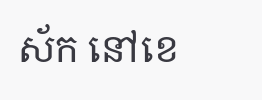ស័ក នៅខេ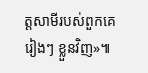ត្តសាមីរបស់ពួកគេរៀងៗ ខ្លួនវិញ»៕